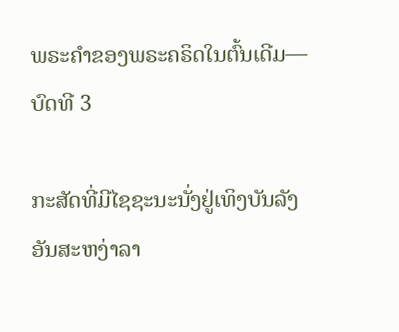ພຣະຄໍາຂອງພຣະຄຣິດໃນຕົ້ນເດີມ—ບົດທີ 3

ກະສັດທີ່ມີໄຊຊະນະນັ່ງຢູ່ເທິງບັນລັງອັນສະຫງ່າລາ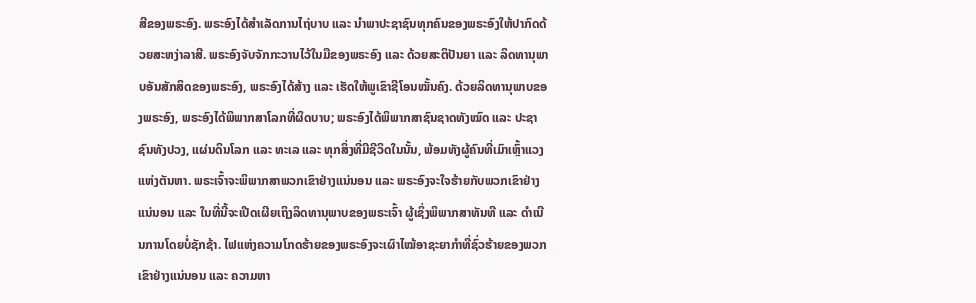ສີຂອງພຣະອົງ. ພຣະອົງໄດ້ສຳເລັດການໄຖ່ບາບ ແລະ ນໍາພາປະຊາຊົນທຸກຄົນຂອງພຣະອົງໃຫ້ປາກົດດ້ວຍສະຫງ່າລາສີ. ພຣະອົງຈັບຈັກກະວານໄວ້ໃນມືຂອງພຣະອົງ ແລະ ດ້ວຍສະຕິປັນຍາ ແລະ ລິດທານຸພາບອັນສັກສິດຂອງພຣະອົງ, ພຣະອົງໄດ້ສ້າງ ແລະ ເຮັດໃຫ້ພູເຂົາຊີໂອນໝັ້ນຄົງ. ດ້ວຍລິດທານຸພາບຂອງພຣະອົງ, ພຣະອົງໄດ້ພິພາກສາໂລກທີ່ຜິດບາບ; ພຣະອົງໄດ້ພິພາກສາຊົນຊາດທັງໝົດ ແລະ ປະຊາຊົນທັງປວງ, ແຜ່ນດິນໂລກ ແລະ ທະເລ ແລະ ທຸກສິ່ງທີ່ມີຊີວິດໃນນັ້ນ, ພ້ອມທັງຜູ້ຄົນທີ່ເມົາເຫຼົ້າແວງແຫ່ງຕັນຫາ. ພຣະເຈົ້າຈະພິພາກສາພວກເຂົາຢ່າງແນ່ນອນ ແລະ ພຣະອົງຈະໃຈຮ້າຍກັບພວກເຂົາຢ່າງແນ່ນອນ ແລະ ໃນທີ່ນີ້ຈະເປີດເຜີຍເຖິງລິດທານຸພາບຂອງພຣະເຈົ້າ ຜູ້ເຊິ່ງພິພາກສາທັນທີ ແລະ ດໍາເນີນການໂດຍບໍ່ຊັກຊ້າ. ໄຟແຫ່ງຄວາມໂກດຮ້າຍຂອງພຣະອົງຈະເຜົາໄໝ້ອາຊະຍາກຳທີ່ຊົ່ວຮ້າຍຂອງພວກເຂົາຢ່າງແນ່ນອນ ແລະ ຄວາມຫາ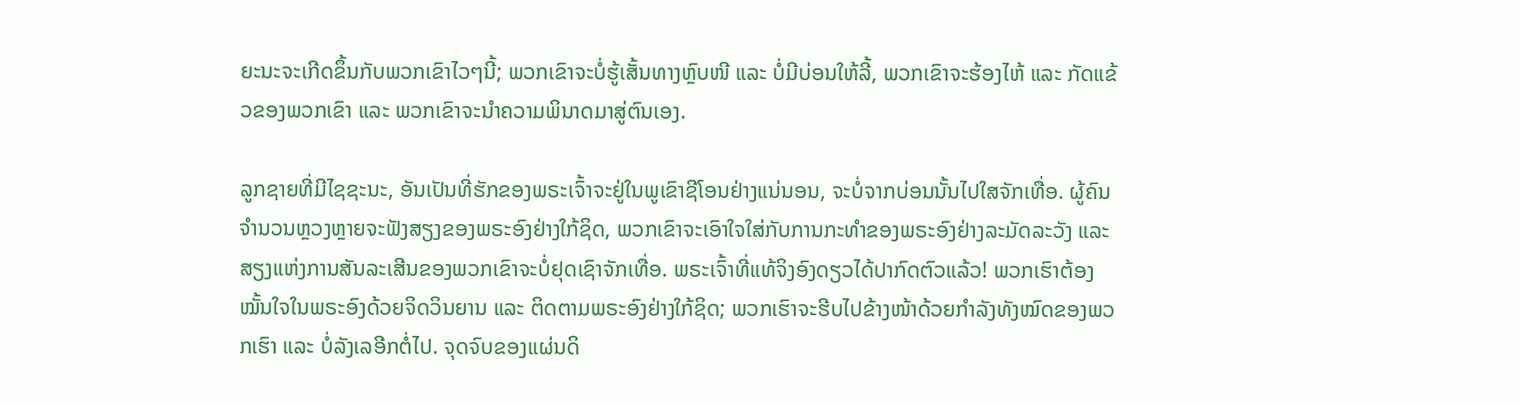ຍະນະຈະເກີດຂຶ້ນກັບພວກເຂົາໄວໆນີ້; ພວກເຂົາຈະບໍ່ຮູ້ເສັ້ນທາງຫຼົບໜີ ແລະ ບໍ່ມີບ່ອນໃຫ້ລີ້, ພວກເຂົາຈະຮ້ອງໄຫ້ ແລະ ກັດແຂ້ວຂອງພວກເຂົາ ແລະ ພວກເຂົາຈະນໍາຄວາມພິນາດມາສູ່ຕົນເອງ.

ລູກຊາຍທີ່ມີໄຊຊະນະ, ອັນເປັນທີ່ຮັກຂອງພຣະເຈົ້າຈະຢູ່ໃນພູເຂົາຊີໂອນຢ່າງແນ່ນອນ, ຈະບໍ່ຈາກບ່ອນນັ້ນໄປໃສຈັກເທື່ອ. ຜູ້ຄົນຈໍານວນຫຼວງຫຼາຍຈະຟັງສຽງຂອງພຣະອົງຢ່າງໃກ້ຊິດ, ພວກເຂົາຈະເອົາໃຈໃສ່ກັບການກະທຳຂອງພຣະອົງຢ່າງລະມັດລະວັງ ແລະ ສຽງແຫ່ງການສັນລະເສີນຂອງພວກເຂົາຈະບໍ່ຢຸດເຊົາຈັກເທື່ອ. ພຣະເຈົ້າທີ່ແທ້ຈິງອົງດຽວໄດ້ປາກົດຕົວແລ້ວ! ພວກເຮົາຕ້ອງໝັ້ນໃຈໃນພຣະອົງດ້ວຍຈິດວິນຍານ ແລະ ຕິດຕາມພຣະອົງຢ່າງໃກ້ຊິດ; ພວກເຮົາຈະຮີບໄປຂ້າງໜ້າດ້ວຍກຳລັງທັງໝົດຂອງພວກເຮົາ ແລະ ບໍ່ລັງເລອີກຕໍ່ໄປ. ຈຸດຈົບຂອງແຜ່ນດິ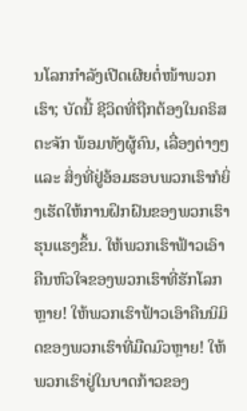ນໂລກກຳລັງເປີດເຜີຍຕໍ່ໜ້າພວກເຮົາ; ບັດນີ້ ຊີວິດທີ່ຖືກຕ້ອງໃນຄຣິສຕະຈັກ ພ້ອມທັງຜູ້ຄົນ, ເລື່ອງຕ່າງໆ ແລະ ສິ່ງທີ່ຢູ່ອ້ອມຮອບພວກເຮົາກໍຍິ່ງເຮັດໃຫ້ການຝຶກຝົນຂອງພວກເຮົາຮຸນແຮງຂຶ້ນ. ໃຫ້ພວກເຮົາຟ້າວເອົາຄືນຫົວໃຈຂອງພວກເຮົາທີ່ຮັກໂລກຫຼາຍ! ໃຫ້ພວກເຮົາຟ້າວເອົາຄືນນິມິດຂອງພວກເຮົາທີ່ມືດມົວຫຼາຍ! ໃຫ້ພວກເຮົາຢູ່ໃນບາດກ້າວຂອງ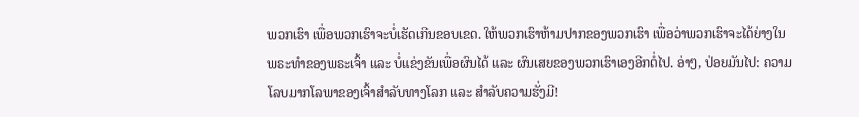ພວກເຮົາ ເພື່ອພວກເຮົາຈະບໍ່ເຮັດເກີນຂອບເຂດ. ໃຫ້ພວກເຮົາຫ້າມປາກຂອງພວກເຮົາ ເພື່ອວ່າພວກເຮົາຈະໄດ້ຍ່າງໃນພຣະທຳຂອງພຣະເຈົ້າ ແລະ ບໍ່ແຂ່ງຂັນເພື່ອຜົນໄດ້ ແລະ ຜົນເສຍຂອງພວກເຮົາເອງອີກຕໍ່ໄປ. ອ່າໆ, ປ່ອຍມັນໄປ: ຄວາມໂລບມາກໂລພາຂອງເຈົ້າສຳລັບທາງໂລກ ແລະ ສຳລັບຄວາມຮັ່ງມີ!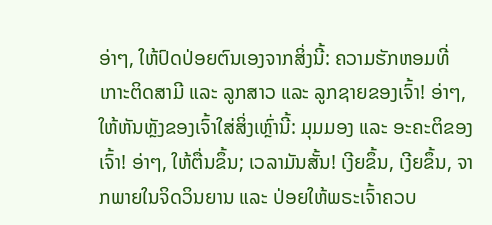ອ່າໆ, ໃຫ້ປົດປ່ອຍຕົນເອງຈາກສິ່ງນີ້: ຄວາມຮັກຫອມທີ່ເກາະຕິດສາມີ ແລະ ລູກສາວ ແລະ ລູກຊາຍຂອງເຈົ້າ! ອ່າໆ, ໃຫ້ຫັນຫຼັງຂອງເຈົ້າໃສ່ສິ່ງເຫຼົ່ານີ້: ມຸມມອງ ແລະ ອະຄະຕິຂອງເຈົ້າ! ອ່າໆ, ໃຫ້ຕື່ນຂຶ້ນ; ເວລາມັນສັ້ນ! ເງີຍຂຶ້ນ, ເງີຍຂຶ້ນ, ຈາກພາຍໃນຈິດວິນຍານ ແລະ ປ່ອຍໃຫ້ພຣະເຈົ້າຄວບ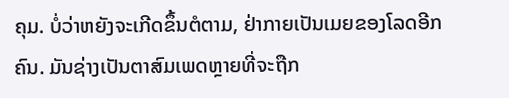ຄຸມ. ບໍ່ວ່າຫຍັງຈະເກີດຂຶ້ນຕໍຕາມ, ຢ່າກາຍເປັນເມຍຂອງໂລດອີກຄົນ. ມັນຊ່າງເປັນຕາສົມເພດຫຼາຍທີ່ຈະຖືກ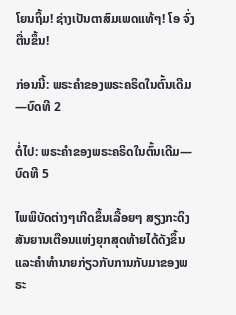ໂຍນຖິ້ມ! ຊ່າງເປັນຕາສົມເພດແທ້ໆ! ໂອ ຈົ່ງຕື່ນຂຶ້ນ!

ກ່ອນນີ້: ພຣະຄໍາຂອງພຣະຄຣິດໃນຕົ້ນເດີມ—ບົດທີ 2

ຕໍ່ໄປ: ພຣະຄໍາຂອງພຣະຄຣິດໃນຕົ້ນເດີມ—ບົດທີ 5

ໄພພິບັດຕ່າງໆເກີດຂຶ້ນເລື້ອຍໆ ສຽງກະດິງສັນຍານເຕືອນແຫ່ງຍຸກສຸດທ້າຍໄດ້ດັງຂຶ້ນ ແລະຄໍາທໍານາຍກ່ຽວກັບການກັບມາຂອງພຣະ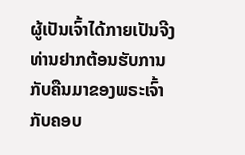ຜູ້ເປັນເຈົ້າໄດ້ກາຍເປັນຈີງ ທ່ານຢາກຕ້ອນຮັບການກັບຄືນມາຂອງພຣະເຈົ້າກັບຄອບ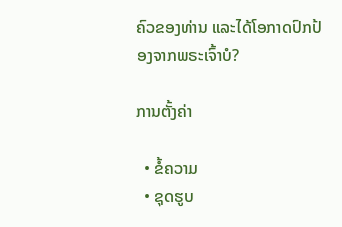ຄົວຂອງທ່ານ ແລະໄດ້ໂອກາດປົກປ້ອງຈາກພຣະເຈົ້າບໍ?

ການຕັ້ງຄ່າ

  • ຂໍ້ຄວາມ
  • ຊຸດຮູບ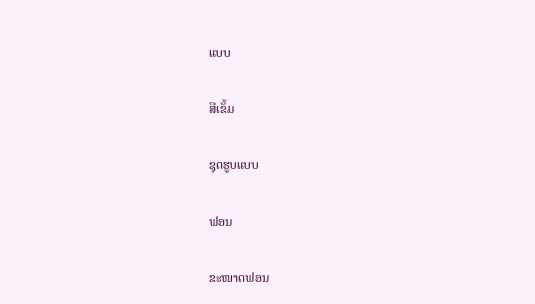ແບບ

ສີເຂັ້ມ

ຊຸດຮູບແບບ

ຟອນ

ຂະໜາດຟອນ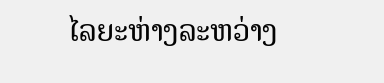ໄລຍະຫ່າງລະຫວ່າງ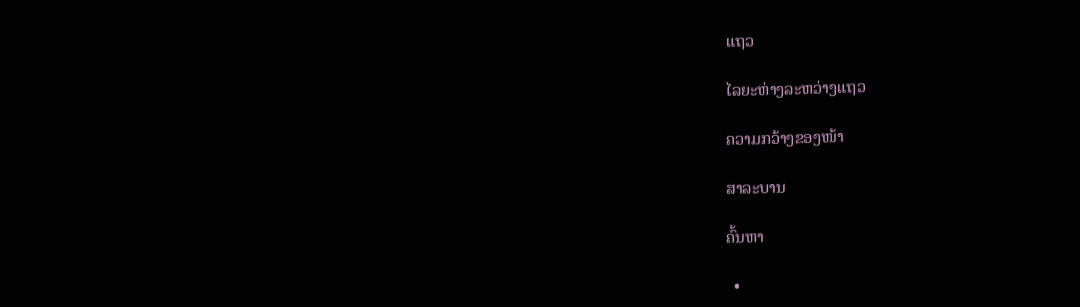ແຖວ

ໄລຍະຫ່າງລະຫວ່າງແຖວ

ຄວາມກວ້າງຂອງໜ້າ

ສາລະບານ

ຄົ້ນຫາ

  •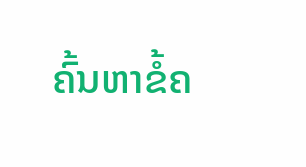ຄົ້ນຫາຂໍ້ຄ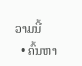ວາມນີ້
  • ຄົ້ນຫາ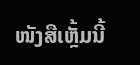ໜັງສືເຫຼັ້ມນີ້